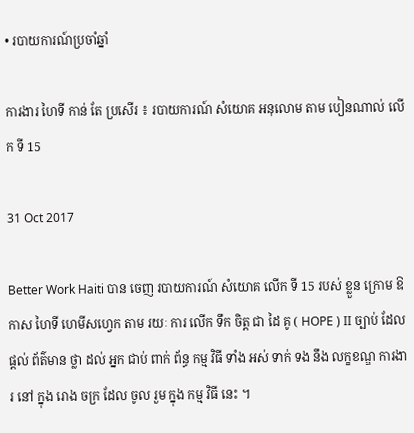• របាយការណ៍ប្រចាំឆ្នាំ

ការងារ ហៃទី កាន់ តែ ប្រសើរ ៖ របាយការណ៍ សំយោគ អនុលោម តាម បៀនណាល់ លើក ទី 15

31 Oct 2017

Better Work Haiti បាន ចេញ របាយការណ៍ សំយោគ លើក ទី 15 របស់ ខ្លួន ក្រោម ឱកាស ហៃទី ហេមីសហ្វេក តាម រយៈ ការ លើក ទឹក ចិត្ត ជា ដៃ គូ ( HOPE ) II ច្បាប់ ដែល ផ្តល់ ព័ត៌មាន ថ្លា ដល់ អ្នក ជាប់ ពាក់ ព័ន្ធ កម្ម វិធី ទាំង អស់ ទាក់ ទង នឹង លក្ខខណ្ឌ ការងារ នៅ ក្នុង រោង ចក្រ ដែល ចូល រួម ក្នុង កម្ម វិធី នេះ ។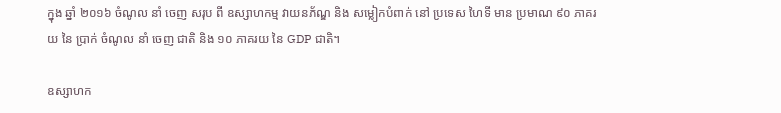ក្នុង ឆ្នាំ ២០១៦ ចំណូល នាំ ចេញ សរុប ពី ឧស្សាហកម្ម វាយនភ័ណ្ឌ និង សម្លៀកបំពាក់ នៅ ប្រទេស ហៃទី មាន ប្រមាណ ៩០ ភាគរយ នៃ ប្រាក់ ចំណូល នាំ ចេញ ជាតិ និង ១០ ភាគរយ នៃ GDP ជាតិ។

ឧស្សាហក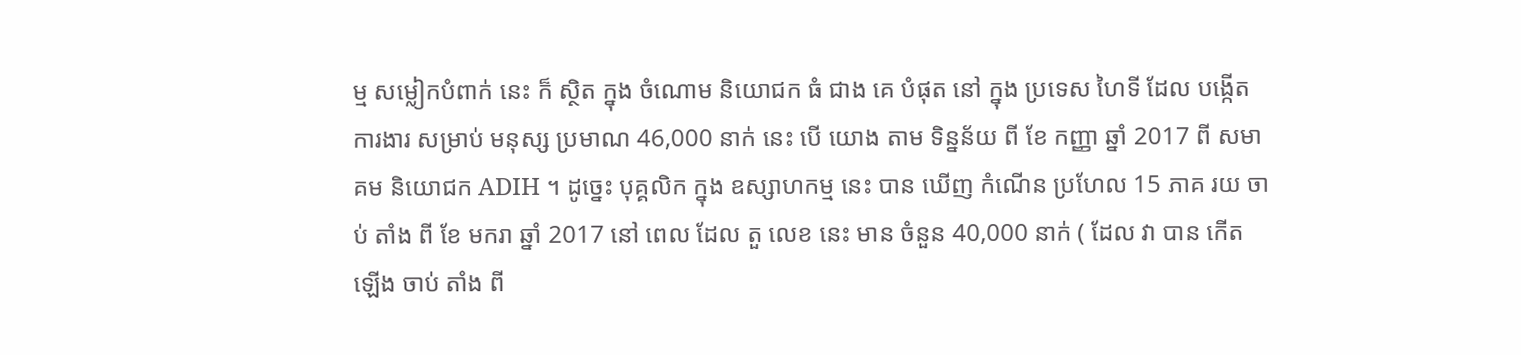ម្ម សម្លៀកបំពាក់ នេះ ក៏ ស្ថិត ក្នុង ចំណោម និយោជក ធំ ជាង គេ បំផុត នៅ ក្នុង ប្រទេស ហៃទី ដែល បង្កើត ការងារ សម្រាប់ មនុស្ស ប្រមាណ 46,000 នាក់ នេះ បើ យោង តាម ទិន្នន័យ ពី ខែ កញ្ញា ឆ្នាំ 2017 ពី សមាគម និយោជក ADIH ។ ដូច្នេះ បុគ្គលិក ក្នុង ឧស្សាហកម្ម នេះ បាន ឃើញ កំណើន ប្រហែល 15 ភាគ រយ ចាប់ តាំង ពី ខែ មករា ឆ្នាំ 2017 នៅ ពេល ដែល តួ លេខ នេះ មាន ចំនួន 40,000 នាក់ ( ដែល វា បាន កើត ឡើង ចាប់ តាំង ពី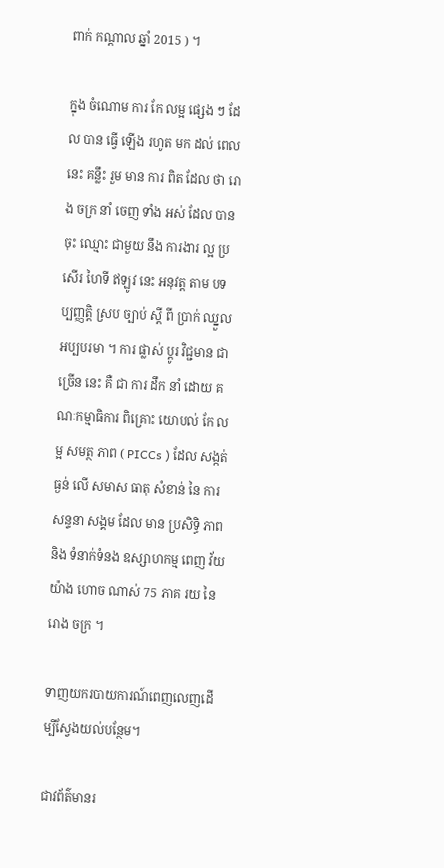ពាក់ កណ្តាល ឆ្នាំ 2015 ) ។

ក្នុង ចំណោម ការ កែ លម្អ ផ្សេង ៗ ដែល បាន ធ្វើ ឡើង រហូត មក ដល់ ពេល នេះ គន្លឹះ រួម មាន ការ ពិត ដែល ថា រោង ចក្រ នាំ ចេញ ទាំង អស់ ដែល បាន ចុះ ឈ្មោះ ជាមួយ នឹង ការងារ ល្អ ប្រសើរ ហៃទី ឥឡូវ នេះ អនុវត្ត តាម បទ ប្បញ្ញត្តិ ស្រប ច្បាប់ ស្តី ពី ប្រាក់ ឈ្នួល អប្បបរមា ។ ការ ផ្លាស់ ប្តូរ វិជ្ជមាន ជា ច្រើន នេះ គឺ ជា ការ ដឹក នាំ ដោយ គណៈកម្មាធិការ ពិគ្រោះ យោបល់ កែ លម្អ សមត្ថ ភាព ( PICCs ) ដែល សង្កត់ ធ្ងន់ លើ សមាស ធាតុ សំខាន់ នៃ ការ សន្ទនា សង្គម ដែល មាន ប្រសិទ្ធិ ភាព និង ទំនាក់ទំនង ឧស្សាហកម្ម ពេញ វ័យ យ៉ាង ហោច ណាស់ 75 ភាគ រយ នៃ រោង ចក្រ ។

ទាញយករបាយការណ៍ពេញលេញដើម្បីស្វែងយល់បន្ថែម។

ជាវព័ត៌មានរ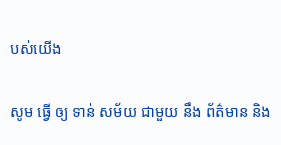បស់យើង

សូម ធ្វើ ឲ្យ ទាន់ សម័យ ជាមួយ នឹង ព័ត៌មាន និង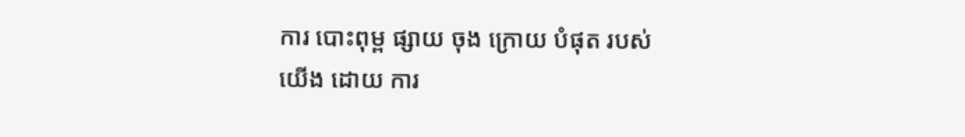ការ បោះពុម្ព ផ្សាយ ចុង ក្រោយ បំផុត របស់ យើង ដោយ ការ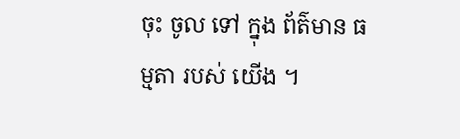ចុះ ចូល ទៅ ក្នុង ព័ត៌មាន ធម្មតា របស់ យើង ។